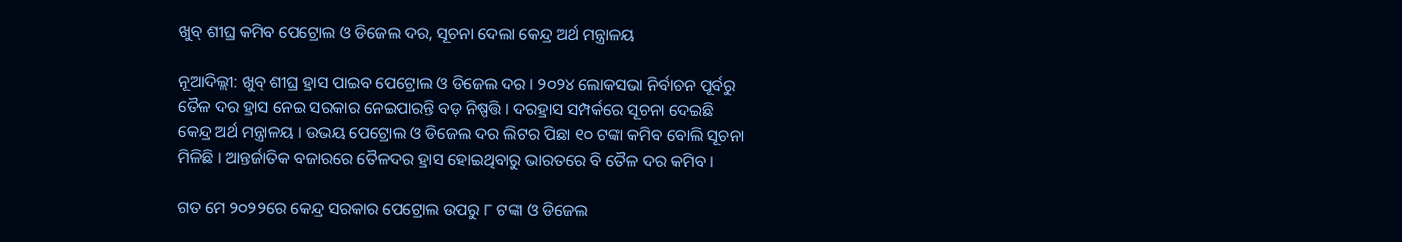ଖୁବ୍ ଶୀଘ୍ର କମିବ ପେଟ୍ରୋଲ ଓ ଡିଜେଲ ଦର, ସୂଚନା ଦେଲା କେନ୍ଦ୍ର ଅର୍ଥ ମନ୍ତ୍ରାଳୟ

ନୂଆଦିଲ୍ଲୀ: ଖୁବ୍ ଶୀଘ୍ର ହ୍ରାସ ପାଇବ ପେଟ୍ରୋଲ ଓ ଡିଜେଲ ଦର । ୨୦୨୪ ଲୋକସଭା ନିର୍ବାଚନ ପୂର୍ବରୁ ତୈଳ ଦର ହ୍ରାସ ନେଇ ସରକାର ନେଇପାରନ୍ତି ବଡ଼ ନିଷ୍ପତ୍ତି । ଦରହ୍ରାସ ସମ୍ପର୍କରେ ସୂଚନା ଦେଇଛି କେନ୍ଦ୍ର ଅର୍ଥ ମନ୍ତ୍ରାଳୟ । ଉଭୟ ପେଟ୍ରୋଲ ଓ ଡିଜେଲ ଦର ଲିଟର ପିଛା ୧୦ ଟଙ୍କା କମିବ ବୋଲି ସୂଚନା ମିଳିଛି । ଆନ୍ତର୍ଜାତିକ ବଜାରରେ ତୈଳଦର ହ୍ରାସ ହୋଇଥିବାରୁ ଭାରତରେ ବି ତୈଳ ଦର କମିବ ।

ଗତ ମେ ୨୦୨୨ରେ କେନ୍ଦ୍ର ସରକାର ପେଟ୍ରୋଲ ଉପରୁ ୮ ଟଙ୍କା ଓ ଡିଜେଲ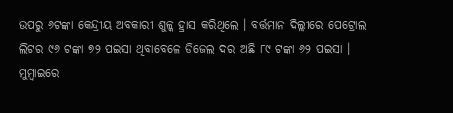ଉପରୁ ୬ଟଙ୍କା କେନ୍ଦ୍ରୀୟ ଅବକାରୀ ଶୁଳ୍କ ହ୍ରାସ କରିଥିଲେ । ବର୍ତ୍ତମାନ ଦିଲ୍ଲୀରେ ପେଟ୍ରୋଲ ଲିଟର ୯୬ ଟଙ୍କା ୭୨ ପଇସା ଥିବାବେଳେ ଡିଜେଲ ଦର ଅଛି ୮୯ ଟଙ୍କା ୬୨ ପଇସା । ମୁମ୍ବାଇରେ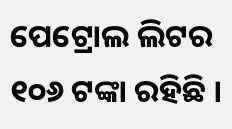ପେଟ୍ରୋଲ ଲିଟର ୧୦୬ ଟଙ୍କା ରହିଛି ।